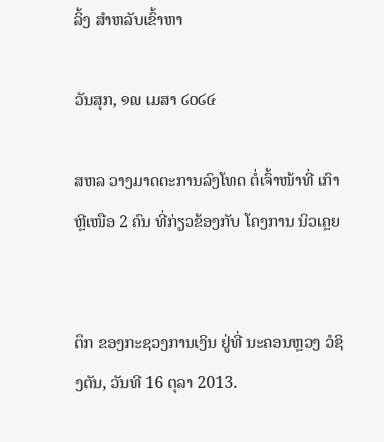ລິ້ງ ສຳຫລັບເຂົ້າຫາ

ວັນສຸກ, ໑໙ ເມສາ ໒໐໒໔

ສຫລ ວາງມາດຕະການລົງໂທດ ຕໍ່ເຈົ້າໜ້າທີ່ ເກົາຫຼີເໜືອ 2 ຄົນ ທີ່ກ່ຽວຂ້ອງກັບ ໂຄງການ ນິວເຄຼຍ


ຕຶກ ຂອງກະຊວງການເງິນ ຢູ່ທີ່ ນະຄອນຫຼວງ ວໍຊິງຕັນ, ວັນທີ 16 ຕຸລາ 2013.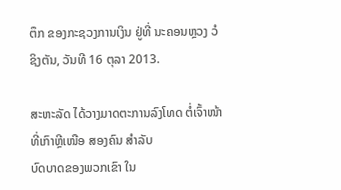ຕຶກ ຂອງກະຊວງການເງິນ ຢູ່ທີ່ ນະຄອນຫຼວງ ວໍຊິງຕັນ, ວັນທີ 16 ຕຸລາ 2013.

ສະຫະລັດ ໄດ້ວາງມາດຕະການລົງໂທດ ຕໍ່ເຈົ້າໜ້າທີ່ເກົາຫຼີເໜືອ ສອງຄົນ ສຳລັບ
ບົດບາດຂອງພວກເຂົາ ໃນ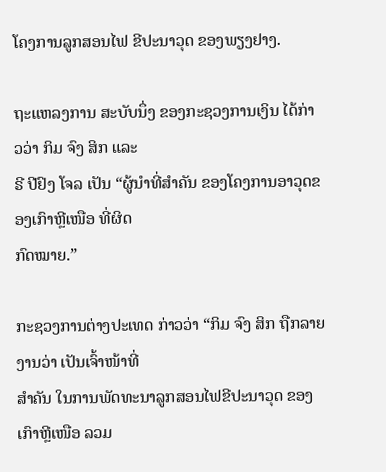ໂຄງການລູກສອນໄຟ ຂີປະນາວຸດ ຂອງພຽງຢາງ.

ຖະແຫລງການ ສະບັບນຶ່ງ ຂອງກະຊວງການເງິນ ໄດ້ກ່າວວ່າ ກິມ ຈົງ ສິກ ແລະ
ຣີ ປີຢົງ ໂຈລ ເປັນ “ຜູ້ນຳທີ່ສຳຄັນ ຂອງໂຄງການອາວຸດຂອງເກົາຫຼີເໜືອ ທີ່ຜິດ
ກົດໝາຍ.”

ກະຊວງການຕ່າງປະເທດ ກ່າວວ່າ “ກິມ ຈົງ ສິກ ຖືກລາຍງານວ່າ ເປັນເຈົ້າໜ້າທີ່
ສຳຄັນ ໃນການພັດທະນາລູກສອນໄຟຂີປະນາວຸດ ຂອງເກົາຫຼີເໜືອ ລວມ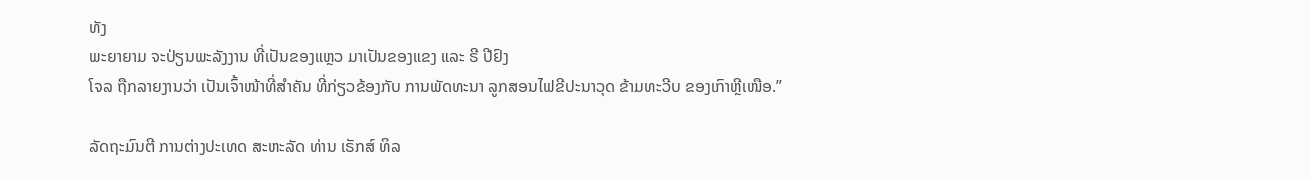ທັງ
ພະຍາຍາມ ຈະປ່ຽນພະລັງງານ ທີ່ເປັນຂອງແຫຼວ ມາເປັນຂອງແຂງ ແລະ ຣີ ປີຢົງ
ໂຈລ ຖືກລາຍງານວ່າ ເປັນເຈົ້າໜ້າທີ່ສຳຄັນ ທີ່ກ່ຽວຂ້ອງກັບ ການພັດທະນາ ລູກສອນໄຟຂີປະນາວຸດ ຂ້າມທະວີບ ຂອງເກົາຫຼີເໜືອ.”

ລັດຖະມົນຕີ ການຕ່າງປະເທດ ສະຫະລັດ ທ່ານ ເຣັກສ໌ ທິລ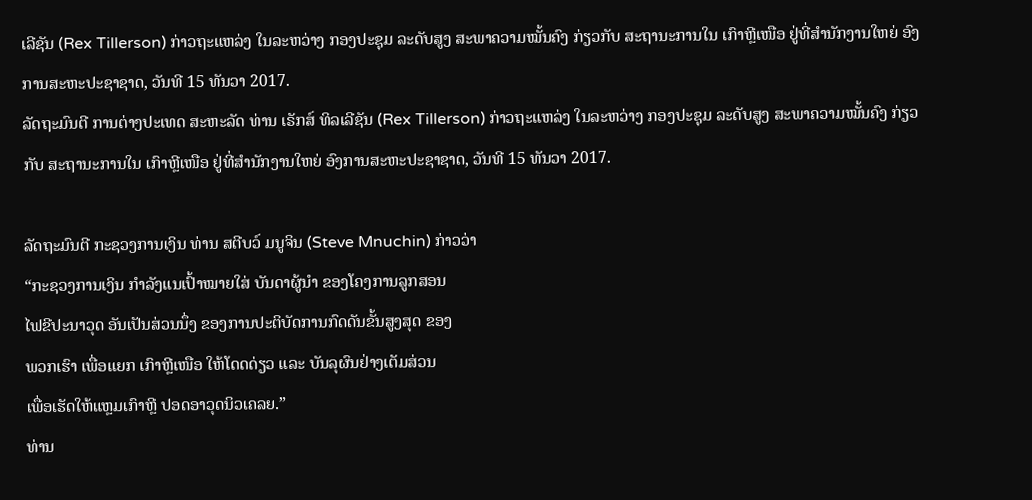ເລີຊັນ (Rex Tillerson) ກ່າວຖະແຫລ່ງ ໃນລະຫວ່າງ ກອງປະຊຸມ ລະດັບສູງ ສະພາຄວາມໝັ້ນຄົງ ກ່ຽວກັບ ສະຖານະການໃນ ເກົາຫຼີເໜືອ ຢູ່ທີ່ສຳນັກງານໃຫຍ່ ອົງການສະຫະປະຊາຊາດ, ວັນທີ 15 ທັນວາ 2017.
ລັດຖະມົນຕີ ການຕ່າງປະເທດ ສະຫະລັດ ທ່ານ ເຣັກສ໌ ທິລເລີຊັນ (Rex Tillerson) ກ່າວຖະແຫລ່ງ ໃນລະຫວ່າງ ກອງປະຊຸມ ລະດັບສູງ ສະພາຄວາມໝັ້ນຄົງ ກ່ຽວກັບ ສະຖານະການໃນ ເກົາຫຼີເໜືອ ຢູ່ທີ່ສຳນັກງານໃຫຍ່ ອົງການສະຫະປະຊາຊາດ, ວັນທີ 15 ທັນວາ 2017.

ລັດຖະມົນຕີ ກະຊວງການເງິນ ທ່ານ ສຕີບວ໌ ມນູຈິນ (Steve Mnuchin) ກ່າວວ່າ
“ກະຊວງການເງິນ ກຳລັງແນເປົ້າໝາຍໃສ່ ບັນດາຜູ້ນຳ ຂອງໂຄງການລູກສອນ
ໄຟຂີປະນາວຸດ ອັນເປັນສ່ວນນຶ່ງ ຂອງການປະຕິບັດການກົດດັນຂັ້ນສູງສຸດ ຂອງ
ພວກເຮົາ ເພື່ອແຍກ ເກົາຫຼີເໜືອ ໃຫ້ໂດດດ່ຽວ ແລະ ບັນລຸຜົນຢ່າງເຕັມສ່ວນ
ເພື່ອເຮັດໃຫ້ແຫຼມເກົາຫຼີ ປອດອາວຸດນິວເຄລຍ.”
ທ່ານ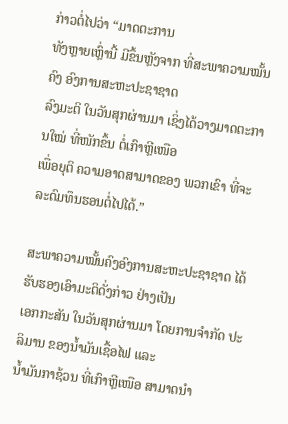ກ່າວຕໍ່ໄປວ່າ “ມາດຕະການ
ທັງຫຼາຍເຫຼົ່ານີ້ ມີຂຶ້ນຫຼັງຈາກ ທີ່ສະພາຄວາມໝັ້ນຄົງ ອົງການສະຫະປະຊາຊາດ
ລົງມະຕິ ໃນວັນສຸກຜ່ານມາ ເຊິ່ງໄດ້ວາງມາດຕະການໃໝ່ ທີ່ໜັກຂຶ້ນ ຕໍ່ເກົາຫຼີເໜືອ
ເພື່ອຍຸຕິ ຄວາມອາດສາມາດຂອງ ພວກເຂົາ ທີ່ຈະລະດົມທຶນຮອນຕໍ່ໄປໄດ້.”

ສະພາຄວາມໝັ້ນຄົງອົງການສະຫະປະຊາຊາດ ໄດ້ຮັບຮອງເອົາມະຕິດັ່ງກ່າວ ຢ່າງເປັນ
ເອກກະສັນ ໃນວັນສຸກຜ່ານມາ ໂດຍການຈຳກັດ ປະລິມານ ຂອງນ້ຳມັນເຊື້ອໄຟ ແລະ
ນ້ຳມັນກາຊ້ວນ ທີ່ເກົາຫຼີເໜືອ ສາມາດນຳ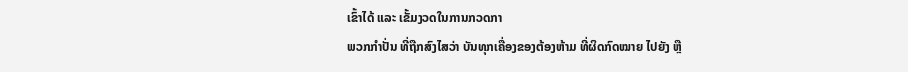ເຂົ້າໄດ້ ແລະ ເຂັ້ມງວດໃນການກວດກາ
ພວກກຳປັ່ນ ທີ່ຖືກສົງໄສວ່າ ບັນທຸກເຄື່ອງຂອງຕ້ອງຫ້າມ ທີ່ຜິດກົດໝາຍ ໄປຍັງ ຫຼື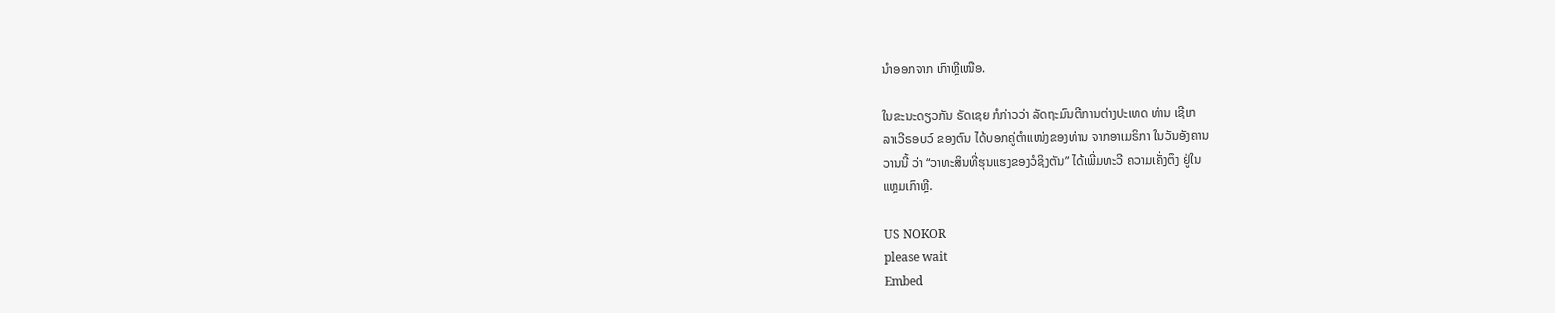ນຳອອກຈາກ ເກົາຫຼີເໜືອ.

ໃນຂະນະດຽວກັນ ຣັດເຊຍ ກໍກ່າວວ່າ ລັດຖະມົນຕີການຕ່າງປະເທດ ທ່ານ ເຊີເກ
ລາເວີຣອບວ໌ ຂອງຕົນ ໄດ້ບອກຄູ່ຕຳແໜ່ງຂອງທ່ານ ຈາກອາເມຣິກາ ໃນວັນອັງຄານ
ວານນີ້ ວ່າ “ວາທະສິນທີ່ຮຸນແຮງຂອງວໍຊິງຕັນ” ໄດ້ເພີ່ມທະວີ ຄວາມເຄັ່ງຕຶງ ຢູ່ໃນ
ແຫຼມເກົາຫຼີ.

US NOKOR
please wait
Embed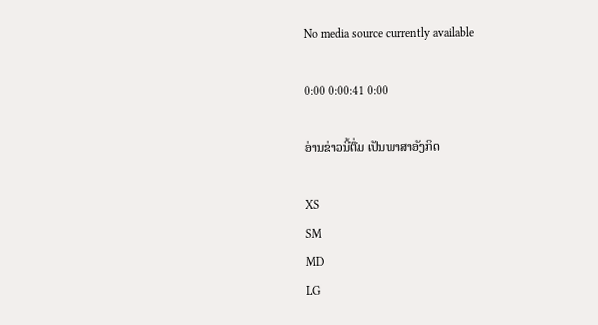No media source currently available

0:00 0:00:41 0:00

ອ່ານຂ່າວນີ້ຕື່ມ ເປັນພາສາອັງກິດ

XS
SM
MD
LG